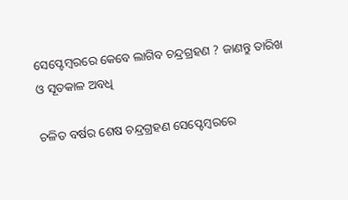ସେପ୍ଟେମ୍ବରରେ କେବେ ଲାଗିବ ଚନ୍ଦ୍ରଗ୍ରହଣ ? ଜାଣନ୍ତୁ ତାରିଖ ଓ ସୂତକାଳ ଅବଧି

ଚଳିତ ବର୍ଷର ଶେଷ ଚନ୍ଦ୍ରଗ୍ରହଣ ସେପ୍ଟେମ୍ବରରେ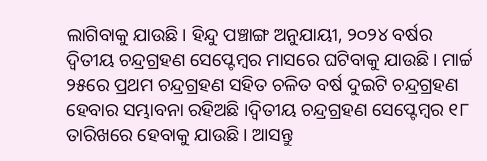ଲାଗିବାକୁ ଯାଉଛି। ହିନ୍ଦୁ ପଞ୍ଚାଙ୍ଗ ଅନୁଯାୟୀ, ୨୦୨୪ ବର୍ଷର ଦ୍ୱିତୀୟ ଚନ୍ଦ୍ରଗ୍ରହଣ ସେପ୍ଟେମ୍ବର ମାସରେ ଘଟିବାକୁ ଯାଉଛି। ମାର୍ଚ୍ଚ ୨୫ରେ ପ୍ରଥମ ଚନ୍ଦ୍ରଗ୍ରହଣ ସହିତ ଚଳିତ ବର୍ଷ ଦୁଇଟି ଚନ୍ଦ୍ରଗ୍ରହଣ ହେବାର ସମ୍ଭାବନା ରହିଅଛି ।ଦ୍ୱିତୀୟ ଚନ୍ଦ୍ରଗ୍ରହଣ ସେପ୍ଟେମ୍ବର ୧୮ ତାରିଖରେ ହେବାକୁ ଯାଉଛି। ଆସନ୍ତୁ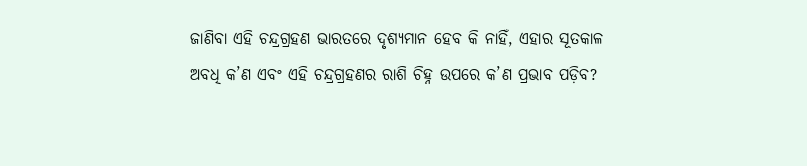ଜାଣିବା ଏହି ଚନ୍ଦ୍ରଗ୍ରହଣ ଭାରତରେ ଦୃଶ୍ୟମାନ ହେବ କି ନାହିଁ, ଏହାର ସୂତକାଳ ଅବଧି କ’ଣ ଏବଂ ଏହି ଚନ୍ଦ୍ରଗ୍ରହଣର ରାଶି ଚିହ୍ନ ଉପରେ କ’ଣ ପ୍ରଭାବ ପଡ଼ିବ?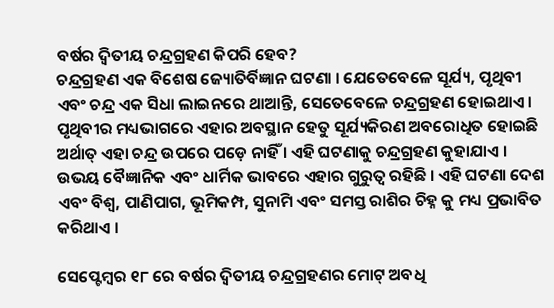ବର୍ଷର ଦ୍ୱିତୀୟ ଚନ୍ଦ୍ରଗ୍ରହଣ କିପରି ହେବ?
ଚନ୍ଦ୍ରଗ୍ରହଣ ଏକ ବିଶେଷ ଜ୍ୟୋତିର୍ବିଜ୍ଞାନ ଘଟଣା । ଯେତେବେଳେ ସୂର୍ଯ୍ୟ, ପୃଥିବୀ ଏବଂ ଚନ୍ଦ୍ର ଏକ ସିଧା ଲାଇନରେ ଥାଆନ୍ତି, ସେତେବେଳେ ଚନ୍ଦ୍ରଗ୍ରହଣ ହୋଇଥାଏ। ପୃଥିବୀର ମଧ୍ୟଭାଗରେ ଏହାର ଅବସ୍ଥାନ ହେତୁ ସୂର୍ଯ୍ୟକିରଣ ଅବରୋଧିତ ହୋଇଛି ଅର୍ଥାତ୍ ଏହା ଚନ୍ଦ୍ର ଉପରେ ପଡ଼େ ନାହିଁ । ଏହି ଘଟଣାକୁ ଚନ୍ଦ୍ରଗ୍ରହଣ କୁହାଯାଏ । ଉଭୟ ବୈଜ୍ଞାନିକ ଏବଂ ଧାର୍ମିକ ଭାବରେ ଏହାର ଗୁରୁତ୍ୱ ରହିଛି । ଏହି ଘଟଣା ଦେଶ ଏବଂ ବିଶ୍ୱ, ପାଣିପାଗ, ଭୂମିକମ୍ପ, ସୁନାମି ଏବଂ ସମସ୍ତ ରାଶିର ଚିହ୍ନ କୁ ମଧ୍ୟ ପ୍ରଭାବିତ କରିଥାଏ ।

ସେପ୍ଟେମ୍ବର ୧୮ ରେ ବର୍ଷର ଦ୍ୱିତୀୟ ଚନ୍ଦ୍ରଗ୍ରହଣର ମୋଟ୍ ଅବଧି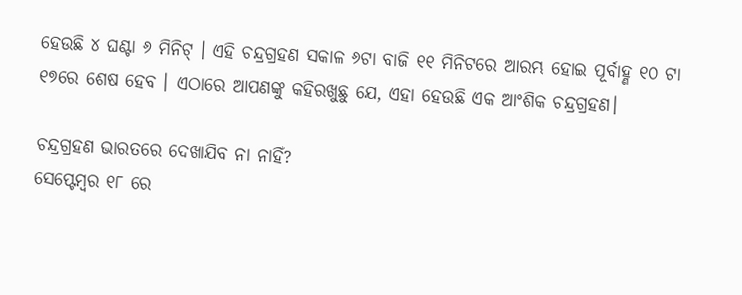ହେଉଛି ୪ ଘଣ୍ଟା ୬ ମିନିଟ୍ । ଏହି ଚନ୍ଦ୍ରଗ୍ରହଣ ସକାଳ ୬ଟା ବାଜି ୧୧ ମିନିଟରେ ଆରମ୍ଭ ହୋଇ ପୂର୍ବାହ୍ଣ ୧୦ ଟା ୧୭ରେ ଶେଷ ହେବ । ଏଠାରେ ଆପଣଙ୍କୁ କହିରଖୁଛୁ ଯେ, ଏହା ହେଉଛି ଏକ ଆଂଶିକ ଚନ୍ଦ୍ରଗ୍ରହଣ।

ଚନ୍ଦ୍ରଗ୍ରହଣ ଭାରତରେ ଦେଖାଯିବ ନା ନାହିଁ?
ସେପ୍ଟେମ୍ବର ୧୮ ରେ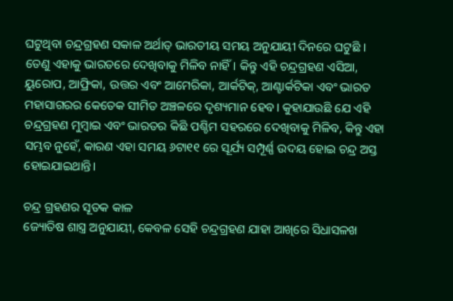ଘଟୁଥିବା ଚନ୍ଦ୍ରଗ୍ରହଣ ସକାଳ ଅର୍ଥାତ୍ ଭାରତୀୟ ସମୟ ଅନୁଯାୟୀ ଦିନରେ ଘଟୁଛି । ତେଣୁ ଏହାକୁ ଭାରତରେ ଦେଖିବାକୁ ମିଳିବ ନାହିଁ। କିନ୍ତୁ ଏହି ଚନ୍ଦ୍ରଗ୍ରହଣ ଏସିଆ, ୟୁରୋପ, ଆଫ୍ରିକା, ଉତ୍ତର ଏବଂ ଆମେରିକା, ଆର୍କଟିକ୍, ଆଣ୍ଟାର୍କଟିକା ଏବଂ ଭାରତ ମହାସାଗରର କେତେକ ସୀମିତ ଅଞ୍ଚଳରେ ଦୃଶ୍ୟମାନ ହେବ। କୁହାଯାଉଛି ଯେ ଏହି ଚନ୍ଦ୍ରଗ୍ରହଣ ମୁମ୍ବାଇ ଏବଂ ଭାରତର କିଛି ପଶ୍ଚିମ ସହରରେ ଦେଖିବାକୁ ମିଳିବ, କିନ୍ତୁ ଏହା ସମ୍ଭବ ନୁହେଁ, କାରଣ ଏହା ସମୟ ୬ଟା୧୧ ରେ ସୂର୍ଯ୍ୟ ସମ୍ପୂର୍ଣ୍ଣ ଉଦୟ ହୋଇ ଚନ୍ଦ୍ର ଅସ୍ତ ହୋଇଯାଇଥାନ୍ତି।

ଚନ୍ଦ୍ର ଗ୍ରହଣର ସୂତକ କାଳ
ଜ୍ୟୋତିଷ ଶାସ୍ତ୍ର ଅନୁଯାୟୀ, କେବଳ ସେହି ଚନ୍ଦ୍ରଗ୍ରହଣ ଯାହା ଆଖିରେ ସିଧାସଳଖ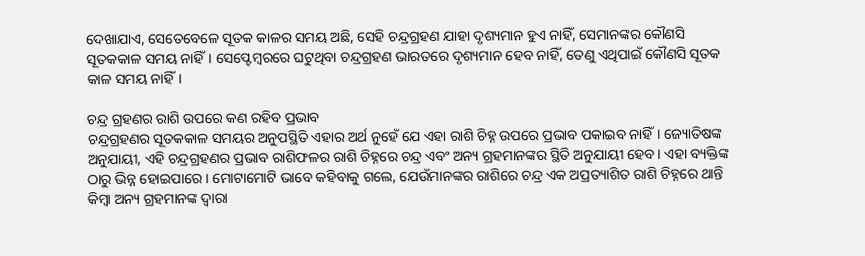ଦେଖାଯାଏ, ସେତେବେଳେ ସୂତକ କାଳର ସମୟ ଅଛି, ସେହି ଚନ୍ଦ୍ରଗ୍ରହଣ ଯାହା ଦୃଶ୍ୟମାନ ହୁଏ ନାହିଁ, ସେମାନଙ୍କର କୌଣସି ସୂତକକାଳ ସମୟ ନାହିଁ। ସେପ୍ଟେମ୍ବରରେ ଘଟୁଥିବା ଚନ୍ଦ୍ରଗ୍ରହଣ ଭାରତରେ ଦୃଶ୍ୟମାନ ହେବ ନାହିଁ, ତେଣୁ ଏଥିପାଇଁ କୌଣସି ସୂତକ କାଳ ସମୟ ନାହିଁ।

ଚନ୍ଦ୍ର ଗ୍ରହଣର ରାଶି ଉପରେ କଣ ରହିବ ପ୍ରଭାବ
ଚନ୍ଦ୍ରଗ୍ରହଣର ସୂତକକାଳ ସମୟର ଅନୁପସ୍ଥିତି ଏହାର ଅର୍ଥ ନୁହେଁ ଯେ ଏହା ରାଶି ଚିହ୍ନ ଉପରେ ପ୍ରଭାବ ପକାଇବ ନାହିଁ। ଜ୍ୟୋତିଷଙ୍କ ଅନୁଯାୟୀ, ଏହି ଚନ୍ଦ୍ରଗ୍ରହଣର ପ୍ରଭାବ ରାଶିଫଳର ରାଶି ଚିହ୍ନରେ ଚନ୍ଦ୍ର ଏବଂ ଅନ୍ୟ ଗ୍ରହମାନଙ୍କର ସ୍ଥିତି ଅନୁଯାୟୀ ହେବ। ଏହା ବ୍ୟକ୍ତିଙ୍କ ଠାରୁ ଭିନ୍ନ ହୋଇପାରେ । ମୋଟାମୋଟି ଭାବେ କହିବାକୁ ଗଲେ, ଯେଉଁମାନଙ୍କର ରାଶିରେ ଚନ୍ଦ୍ର ଏକ ଅପ୍ରତ୍ୟାଶିତ ରାଶି ଚିହ୍ନରେ ଥାନ୍ତି କିମ୍ବା ଅନ୍ୟ ଗ୍ରହମାନଙ୍କ ଦ୍ୱାରା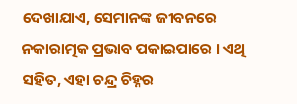ଦେଖାଯାଏ, ସେମାନଙ୍କ ଜୀବନରେ ନକାରାତ୍ମକ ପ୍ରଭାବ ପକାଇପାରେ । ଏଥି ସହିତ, ଏହା ଚନ୍ଦ୍ର ଚିହ୍ନର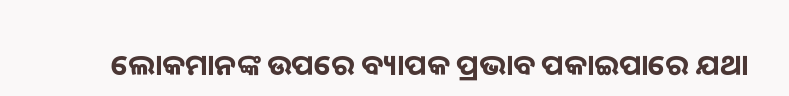ଲୋକମାନଙ୍କ ଉପରେ ବ୍ୟାପକ ପ୍ରଭାବ ପକାଇପାରେ ଯଥା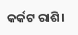କର୍କଟ ରାଶି।